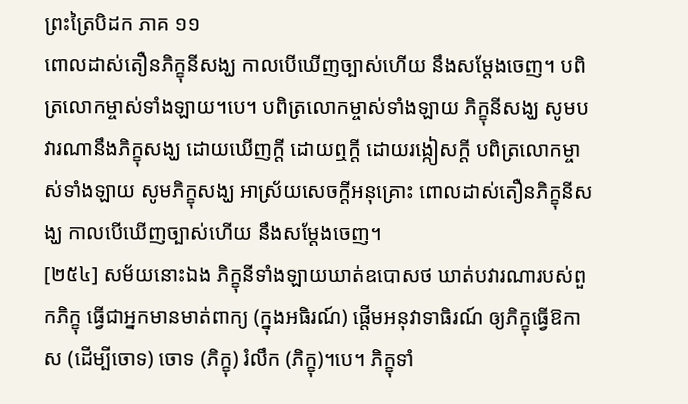ព្រះត្រៃបិដក ភាគ ១១
ពោលដាស់តឿនភិក្ខុនីសង្ឃ កាលបើឃើញច្បាស់ហើយ នឹងសម្តែងចេញ។ បពិត្រលោកម្ចាស់ទាំងឡាយ។បេ។ បពិត្រលោកម្ចាស់ទាំងឡាយ ភិក្ខុនីសង្ឃ សូមបវារណានឹងភិក្ខុសង្ឃ ដោយឃើញក្តី ដោយឮក្តី ដោយរង្កៀសក្តី បពិត្រលោកម្ចាស់ទាំងឡាយ សូមភិក្ខុសង្ឃ អាស្រ័យសេចក្តីអនុគ្រោះ ពោលដាស់តឿនភិក្ខុនីសង្ឃ កាលបើឃើញច្បាស់ហើយ នឹងសម្តែងចេញ។
[២៥៤] សម័យនោះឯង ភិក្ខុនីទាំងឡាយឃាត់ឧបោសថ ឃាត់បវារណារបស់ពួកភិក្ខុ ធ្វើជាអ្នកមានមាត់ពាក្យ (ក្នុងអធិរណ៍) ផ្តើមអនុវាទាធិរណ៍ ឲ្យភិក្ខុធ្វើឱកាស (ដើម្បីចោទ) ចោទ (ភិក្ខុ) រំលឹក (ភិក្ខុ)។បេ។ ភិក្ខុទាំ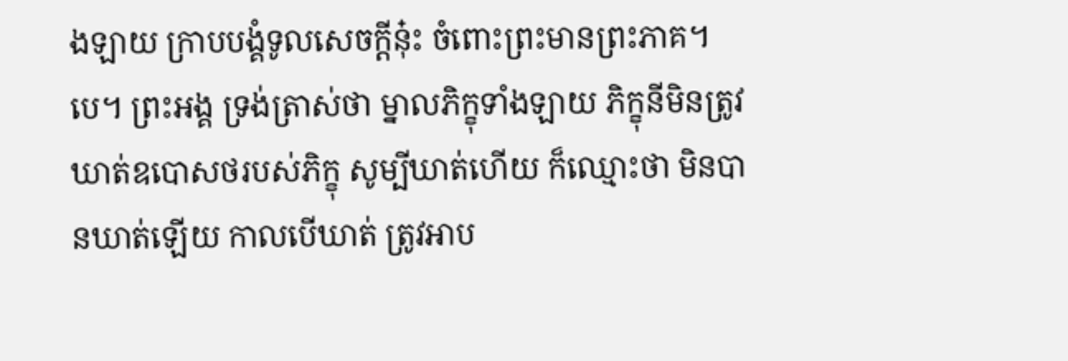ងឡាយ ក្រាបបង្គំទូលសេចក្តីនុ៎ះ ចំពោះព្រះមានព្រះភាគ។បេ។ ព្រះអង្គ ទ្រង់ត្រាស់ថា ម្នាលភិក្ខុទាំងឡាយ ភិក្ខុនីមិនត្រូវឃាត់ឧបោសថរបស់ភិក្ខុ សូម្បីឃាត់ហើយ ក៏ឈ្មោះថា មិនបានឃាត់ឡើយ កាលបើឃាត់ ត្រូវអាប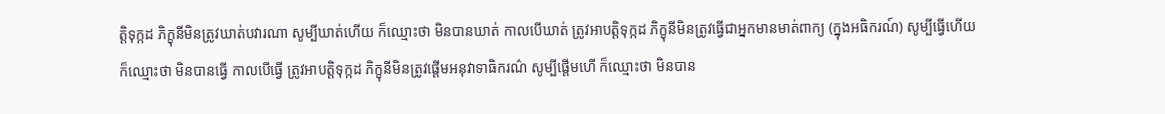ត្តិទុក្កដ ភិក្ខុនីមិនត្រូវឃាត់បវារណា សូម្បីឃាត់ហើយ ក៏ឈ្មោះថា មិនបានឃាត់ កាលបើឃាត់ ត្រូវអាបត្តិទុក្កដ ភិក្ខុនីមិនត្រូវធ្វើជាអ្នកមានមាត់ពាក្យ (ក្នុងអធិករណ៍) សូម្បីធ្វើហើយ ក៏ឈ្មោះថា មិនបានធ្វើ កាលបើធ្វើ ត្រូវអាបត្តិទុក្កដ ភិក្ខុនីមិនត្រូវផ្តើមអនុវាទាធិករណ៌ សូម្បីផ្តើមហើ ក៏ឈ្មោះថា មិនបាន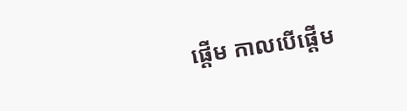ផ្តើម កាលបើផ្តើម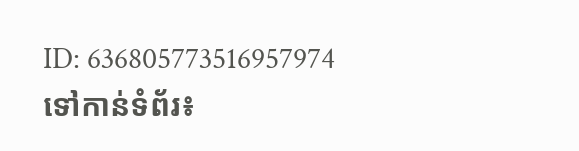ID: 636805773516957974
ទៅកាន់ទំព័រ៖